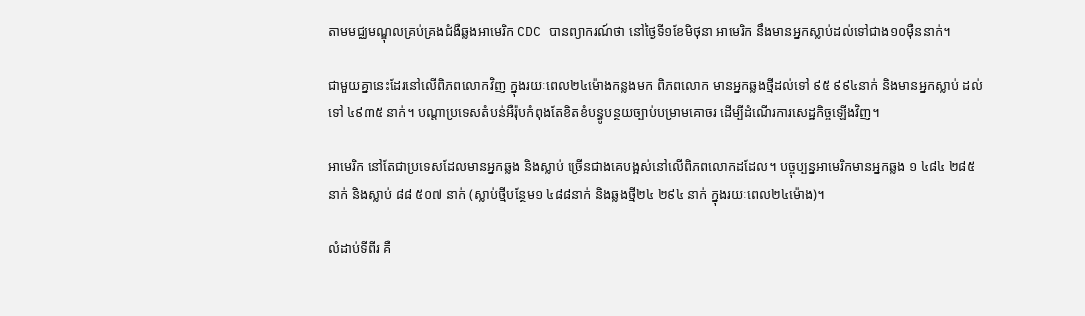តាមមជ្ឈមណ្ឌុលគ្រប់គ្រងជំងឺឆ្លងអាមេរិក CDC បានព្យាករណ៍ថា នៅថ្ងៃទី១ខែមិថុនា អាមេរិក នឹងមានអ្នកស្លាប់ដល់ទៅជាង១០ម៉ឺននាក់។

ជាមួយគ្នានេះដែរនៅលើពិភពលោកវិញ ក្នុងរយៈពេល២៤ម៉ោងកន្លងមក ពិភពលោក មានអ្នកឆ្លងថ្មីដល់ទៅ ៩៥ ៩៩៤នាក់ និងមានអ្នកស្លាប់ ដល់ទៅ ៤៩៣៥ នាក់។ បណ្តាប្រទេសតំបន់អឺរ៉ុបកំពុងតែខិតខំបន្ធូបន្ថយច្បាប់បម្រាមគោចរ ដើម្បីដំណើរការសេដ្ឋកិច្ចឡើងវិញ។

អាមេរិក នៅតែជាប្រទេសដែលមានអ្នកឆ្លង និងស្លាប់ ច្រើនជាងគេបង្អស់នៅលើពិភពលោកដដែល។ បច្ចុប្បន្នអាមេរិកមានអ្នកឆ្លង ១ ៤៨៤ ២៨៥ នាក់ និងស្លាប់ ៨៨ ៥០៧ នាក់ (ស្លាប់ថ្មីបន្ថែម១ ៤៨៨នាក់ និងឆ្លងថ្មី២៤ ២៩៤ នាក់ ក្នុងរយៈពេល២៤ម៉ោង)។

លំដាប់ទីពីរ គឺ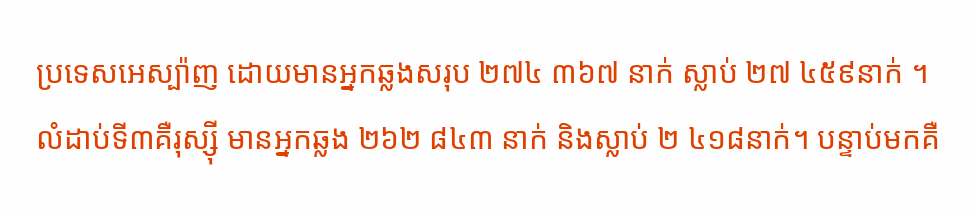ប្រទេសអេស្ប៉ាញ ដោយមានអ្នកឆ្លងសរុប ២៧៤ ៣៦៧ នាក់ ស្លាប់ ២៧ ៤៥៩នាក់ ។ លំដាប់ទី៣គឺរុស្ស៊ី មានអ្នកឆ្លង ២៦២ ៨៤៣ នាក់ និងស្លាប់ ២ ៤១៨នាក់។ បន្ទាប់មកគឺ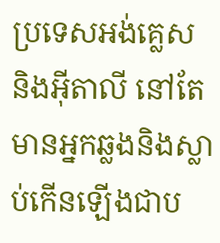ប្រទេសអង់គ្លេស និងអ៊ីតាលី នៅតែមានអ្នកឆ្លងនិងស្លាប់កើនឡើងជាប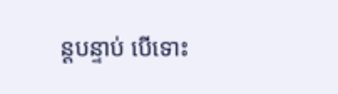ន្តបន្ទាប់ បើទោះ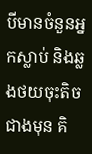បីមានចំនួនអ្នកស្លាប់ និងឆ្លងថយចុះតិចជាងមុន គិ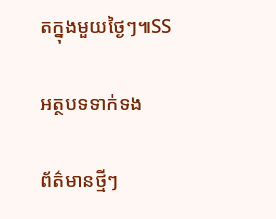តក្នុងមួយថ្ងៃៗ៕SS

អត្ថបទទាក់ទង

ព័ត៌មានថ្មីៗ